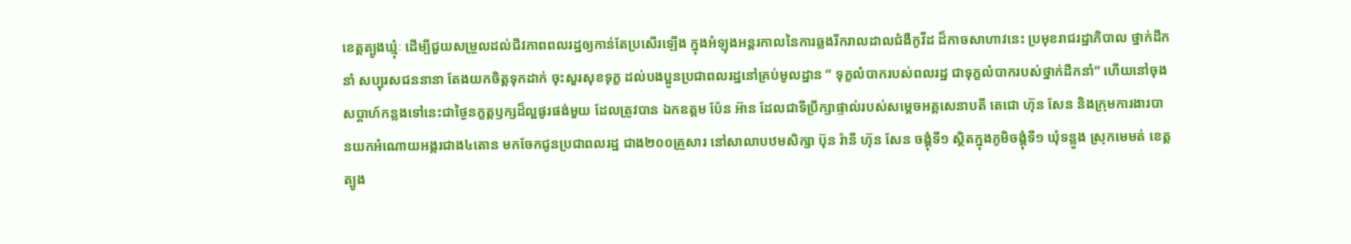ខេត្តត្បូងឃ្មុំៈ ដើម្បីជួយសម្រួលដល់ជីវភាពពលរដ្ឋឲ្យកាន់តែប្រសើរឡើង ក្នុងអំឡុងអន្តរកាលនៃការឆ្លងរីករាលដាលជំងឺកូវីដ ដ៏កាចសាហាវនេះ ប្រមុខរាជរដ្ឋាភិបាល ថ្នាក់ដឹកនាំ សប្បុរសជននានា តែងយកចិត្តទុកដាក់ ចុះសួរសុខទុក្ខ ដល់បងប្អូនប្រជាពលរដ្ឋនៅគ្រប់មូលដ្ឋាន ” ទុក្ខលំបាករបស់ពលរដ្ឋ ជាទុក្ខលំបាករបស់ថ្នាក់ដឹកនាំ” ហើយនៅចុងសប្តាហ៍កន្លងទៅនេះជាថ្ងៃនក្ខត្តឫក្សដ៏ល្អផូរផង់មួយ ដែលត្រូវបាន ឯកឧត្តម ប៉ែន អ៊ាន ដែលជាទីប្រឹក្សាផ្ទាល់របស់សម្តេចអគ្គសេនាបតី តេជោ ហ៊ុន សែន និងក្រុមការងារបានយកអំណោយអង្ករជាង៤តោន មកចែកជូនប្រជាពលរដ្ឋ ជាង២០០គ្រួសារ នៅសាលាបឋមសិក្សា ប៊ុន រ៉ានី ហ៊ុន សែន ចង្គុំទី១ ស្ថិតក្នុងភូមិចង្គុំទី១ ឃុំទន្លូង ស្រុកមេមត់ ខេត្តត្បូង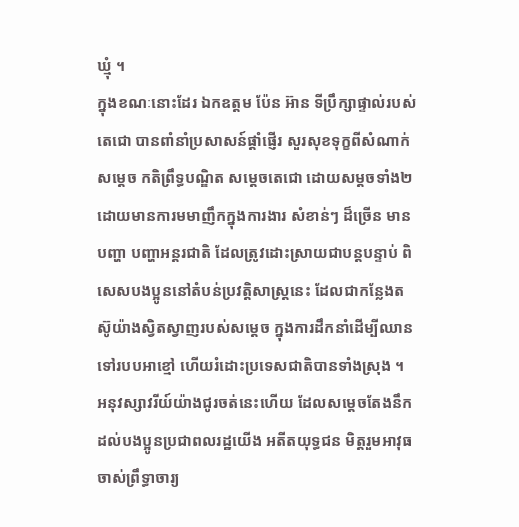ឃ្មុំ ។
ក្នុងខណៈនោះដែរ ឯកឧត្តម ប៉ែន អ៊ាន ទីប្រឹក្សាផ្ទាល់របស់តេជោ បានពាំនាំប្រសាសន៍ផ្តាំផ្ញើរ សួរសុខទុក្ខពីសំណាក់ សម្តេច កតិព្រឹទ្ធបណ្ឌិត សម្តេចតេជោ ដោយសម្តចទាំង២ ដោយមានការមមាញឹកក្នុងការងារ សំខាន់ៗ ដ៏ច្រើន មានបញ្ហា បញ្ហាអន្តរជាតិ ដែលត្រូវដោះស្រាយជាបន្តបន្ទាប់ ពិសេសបងប្អូននៅតំបន់ប្រវត្តិសាស្ត្រនេះ ដែលជាកន្លែងតស៊ូយ៉ាងស្វិតស្វាញរបស់សម្តេច ក្នុងការដឹកនាំដើម្បីឈានទៅរបបអាខ្មៅ ហើយរំដោះប្រទេសជាតិបានទាំងស្រុង ។ អនុវស្សាវរីយ៍យ៉ាងជូរចត់នេះហើយ ដែលសម្តេចតែងនឹកដល់បងប្អូនប្រជាពលរដ្ឋយើង អតីតយុទ្ធជន មិត្តរួមអាវុធ ចាស់ព្រឹទ្ធាចារ្យ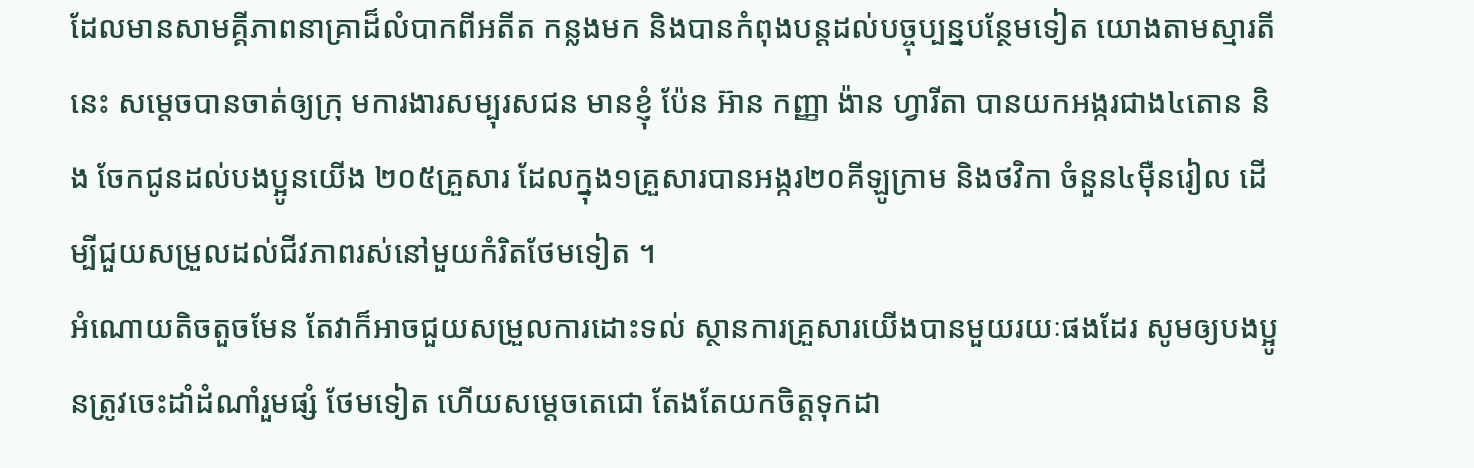ដែលមានសាមគ្គីភាពនាគ្រាដ៏លំបាកពីអតីត កន្លងមក និងបានកំពុងបន្តដល់បច្ចុប្បន្នបន្ថែមទៀត យោងតាមស្មារតីនេះ សម្តេចបានចាត់ឲ្យក្រុ មការងារសម្បុរសជន មានខ្ញុំ ប៉ែន អ៊ាន កញ្ញា ង៉ាន ហ្វារីតា បានយកអង្ករជាង៤តោន និង ចែកជូនដល់បងប្អូនយើង ២០៥គ្រួសារ ដែលក្នុង១គ្រួសារបានអង្ករ២០គីឡូក្រាម និងថវិកា ចំនួន៤ម៉ឺនរៀល ដើម្បីជួយសម្រួលដល់ជីវភាពរស់នៅមួយកំរិតថែមទៀត ។
អំណោយតិចតួចមែន តែវាក៏អាចជួយសម្រួលការដោះទល់ ស្ថានការគ្រួសារយើងបានមួយរយៈផងដែរ សូមឲ្យបងប្អូនត្រូវចេះដាំដំណាំរួមផ្សំ ថែមទៀត ហើយសម្តេចតេជោ តែងតែយកចិត្តទុកដា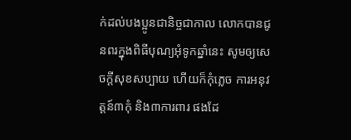ក់ដល់បងប្អូនជានិច្ចជាកាល លោកបានជូនពរក្នុងពិធីបុណ្យអុំទូកឆ្នាំនេះ សូមឲ្យសេចក្តីសុខសប្បាយ ហើយក៏កុំភ្លេច ការអនុវត្តន៍៣កុំ និង៣ការពារ ផងដែ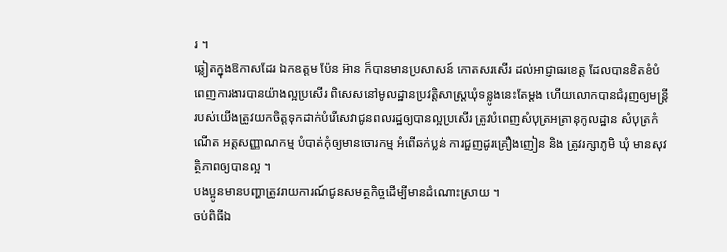រ ។
ឆ្លៀតក្នុងឱកាសដែរ ឯកឧត្តម ប៉ែន អ៊ាន ក៏បានមានប្រសាសន៍ កោតសរសើរ ដល់អាជ្ញាធរខេត្ត ដែលបានខិតខំបំពេញការងារបានយ៉ាងល្អប្រសើរ ពិសេសនៅមូលដ្ឋានប្រវត្តិសាស្ត្រឃុំទន្លូងនេះតែម្តង ហើយលោកបានជំរុញឲ្យមន្តី្ររបស់យើងត្រូវយកចិត្តទុកដាក់បំរើសេវាជូនពលរដ្ឋឲ្យបានល្អប្រសើរ ត្រូវបំពេញសំបុត្រអត្រានុកូលដ្ឋាន សំបុត្រកំណើត អត្តសញ្ញាណកម្ម បំបាត់កុំឲ្យមានចោរកម្ម អំពើឆក់ប្លន់ ការជួញដូរគ្រឿងញៀន និង ត្រូវរក្សាភូមិ ឃុំ មានសុវត្ថិភាពឲ្យបានល្អ ។
បងប្អូនមានបញ្ហាត្រូវរាយការណ៍ជូនសមត្ថកិច្ចដើម្បីមានដំណោះស្រាយ ។
ចប់ពិធីឯ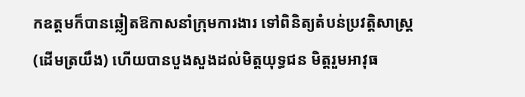កឧត្តមក៏បានឆ្លៀតឱកាសនាំក្រុមការងារ ទៅពិនិត្យតំបន់ប្រវតិ្តសាស្រ្ត (ដើមត្រយឹង) ហើយបានបួងសួងដល់មិត្តយុទ្ធជន មិត្តរួមអាវុធ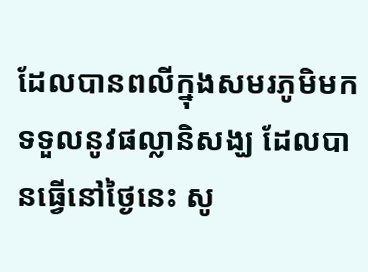ដែលបានពលីក្នុងសមរភូមិមកទទួលនូវផល្លានិសង្ឃ ដែលបានធ្វើនៅថ្ងៃនេះ សូ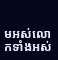មអស់លោកទាំងអស់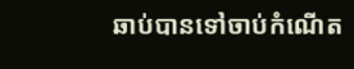ឆាប់បានទៅចាប់កំណើត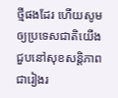ថ្មីផងដែរ ហើយសូមឲ្យប្រទេសជាតិយើងជួបនៅសុខសន្តិភាពជារៀងរ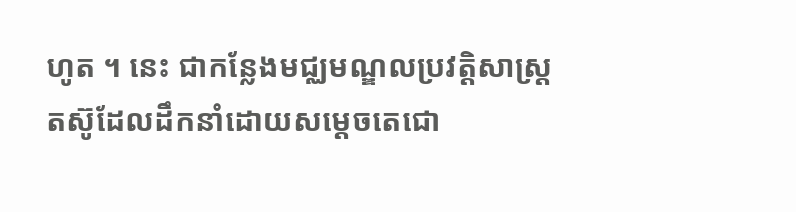ហូត ។ នេះ ជាកន្លែងមជ្ឈមណ្ឌលប្រវត្តិសាស្ត្រ តស៊ូដែលដឹកនាំដោយសម្តេចតេជោ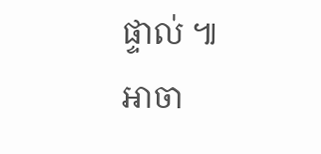ផ្ទាល់ ៕
អាចា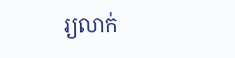រ្យលាក់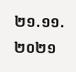២១.១១.២០២១